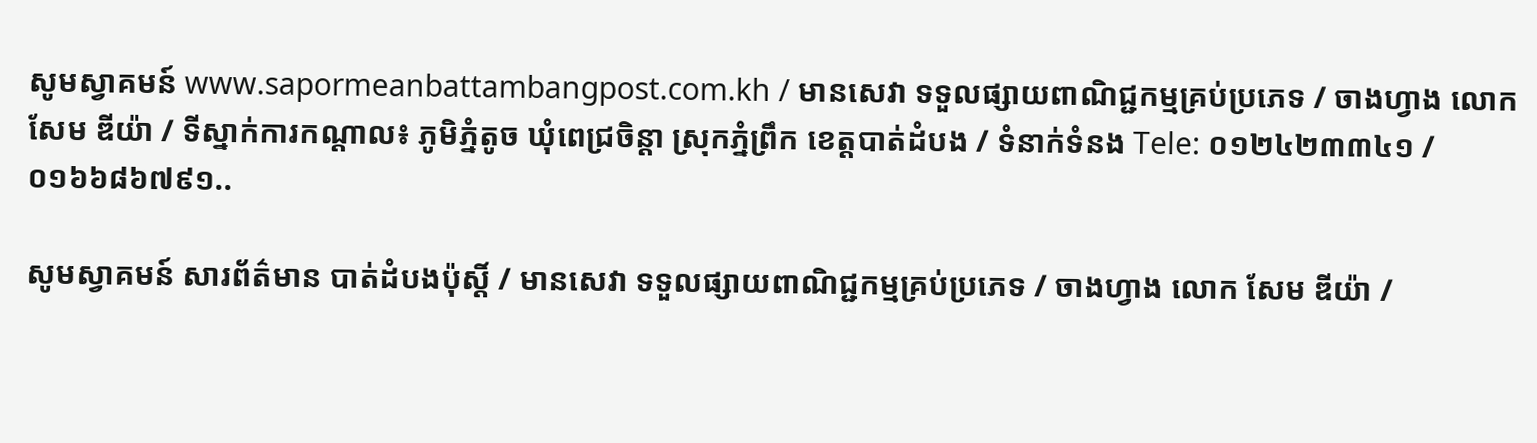សូមស្វាគមន៍ www.sapormeanbattambangpost.com.kh / មានសេវា ទទួលផ្សាយពាណិជ្ជកម្មគ្រប់ប្រភេទ / ចាងហ្វាង លោក សែម ឌីយ៉ា / ទីស្នាក់ការកណ្តាល៖ ភូមិភ្នំតូច ឃុំពេជ្រចិន្តា ស្រុកភ្នំព្រឹក ខេត្តបាត់ដំបង / ទំនាក់ទំនង Tele: ០១២៤២៣៣៤១ / ០១៦៦៨៦៧៩១..

សូមស្វាគមន៍ សារព័ត៌មាន បាត់ដំបងប៉ុស្តិ៍ / មានសេវា ទទួលផ្សាយពាណិជ្ជកម្មគ្រប់ប្រភេទ / ចាងហ្វាង លោក សែម ឌីយ៉ា /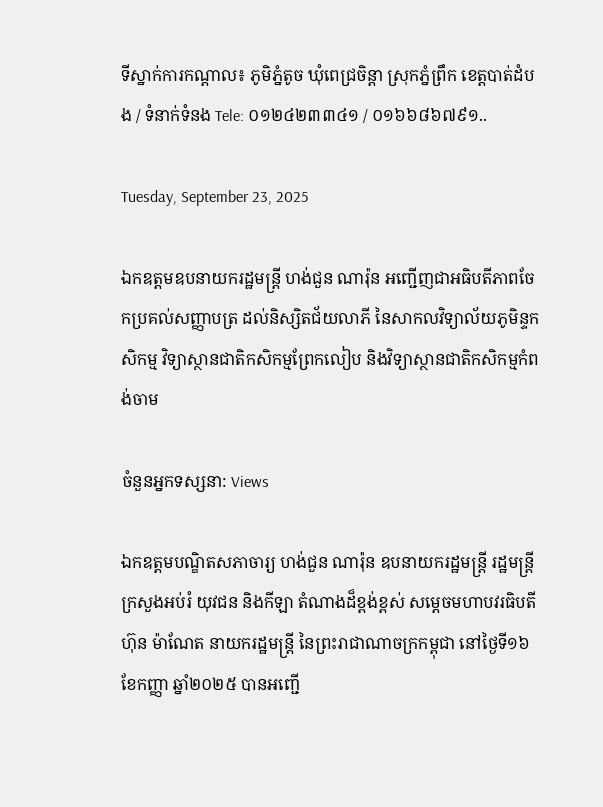ទីស្នាក់ការកណ្តាល៖ ភូមិភ្នំតូច ឃុំពេជ្រចិន្តា ស្រុកភ្នំព្រឹក ខេត្តបាត់ដំបង / ទំនាក់ទំនង Tele: ០១២៤២៣៣៤១ / ០១៦៦៨៦៧៩១..

Tuesday, September 23, 2025

ឯកឧត្តមឧបនាយករដ្ឋមន្ត្រី ហង់ជួន ណារ៉ុន អញ្ជើញជាអធិបតីភាពចែកប្រគល់សញ្ញាបត្រ ដល់និស្សិតជ័យលាភី នៃសាកលវិទ្យាល័យភូមិន្ទកសិកម្ម វិទ្យាស្ថានជាតិកសិកម្មព្រែកលៀប និងវិទ្យាស្ថានជាតិកសិកម្មកំពង់ចាម

ចំនួនអ្នកទស្សនា: Views

ឯកឧត្តមបណ្ឌិតសភាចារ្យ ហង់ជួន ណារ៉ុន ឧបនាយករដ្ឋមន្ត្រី រដ្ឋមន្ត្រីក្រសួងអប់រំ យុវជន និងកីឡា តំណាងដ៏ខ្ពង់ខ្ពស់ សម្តេចមហាបវរធិបតី ហ៊ុន ម៉ាណែត នាយករដ្ឋមន្ត្រី នៃព្រះរាជាណាចក្រកម្ពុជា នៅថ្ងៃទី១៦ ខែកញ្ញា ឆ្នាំ២០២៥ បានអញ្ជើ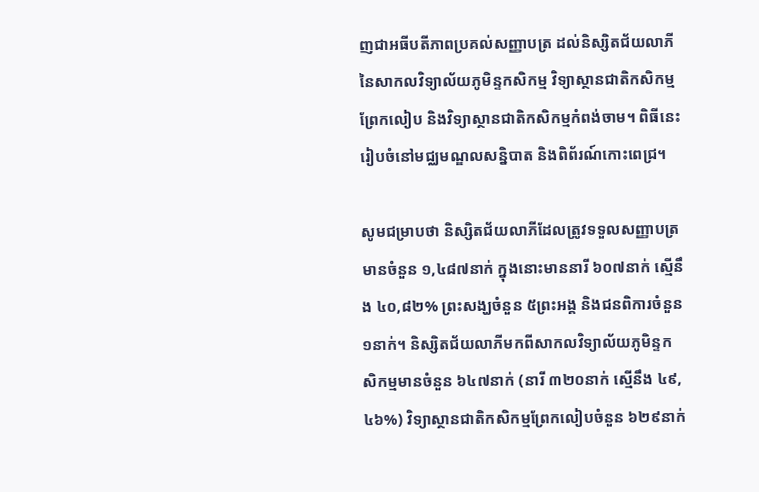ញជាអធីបតីភាពប្រគល់សញ្ញាបត្រ ដល់និស្សិតជ័យលាភី នៃសាកលវិទ្យាល័យភូមិន្ទកសិកម្ម វិទ្យាស្ថានជាតិកសិកម្មព្រែកលៀប និងវិទ្យាស្ថានជាតិកសិកម្មកំពង់ចាម។ ពិធីនេះ រៀបចំនៅមជ្ឈមណ្ឌលសន្និបាត និងពិព័រណ៍កោះពេជ្រ។

សូមជម្រាបថា និស្សិតជ័យលាភីដែលត្រូវទទួលសញ្ញាបត្រមានចំនួន ១,៤៨៧នាក់ ក្នុងនោះមាននារី ៦០៧នាក់ ស្មើនឹង ៤០,៨២% ព្រះសង្ឃចំនួន ៥ព្រះអង្គ និងជនពិការចំនួន ១នាក់។ និស្សិតជ័យលាភីមកពីសាកលវិទ្យាល័យភូមិន្ទកសិកម្មមានចំនួន ៦៤៧នាក់ (នារី ៣២០នាក់ ស្មើនឹង ៤៩,៤៦%) វិទ្យាស្ថានជាតិកសិកម្មព្រែកលៀបចំនួន ៦២៩នាក់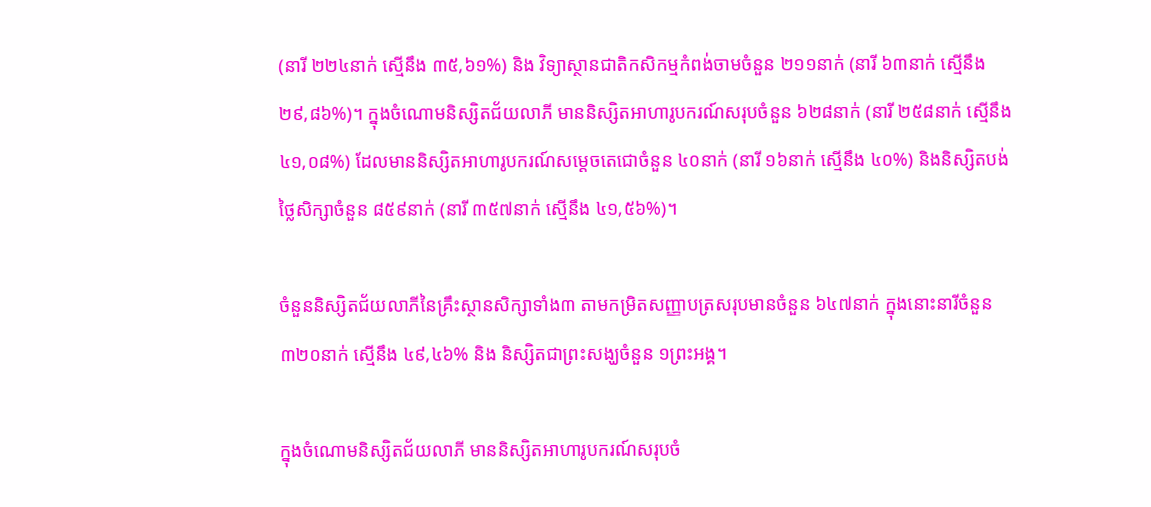(នារី ២២៤នាក់ ស្មើនឹង ៣៥,៦១%) និង វិទ្យាស្ថានជាតិកសិកម្មកំពង់ចាមចំនួន ២១១នាក់ (នារី ៦៣នាក់ ស្មើនឹង ២៩,៨៦%)។ ក្នុងចំណោមនិស្សិតជ័យលាភី មាននិស្សិតអាហារូបករណ៍សរុបចំនួន ៦២៨នាក់ (នារី ២៥៨នាក់ ស្មើនឹង ៤១,០៨%) ដែលមាននិស្សិតអាហារូបករណ៍សម្តេចតេជោចំនួន ៤០នាក់ (នារី ១៦នាក់ ស្មើនឹង ៤០%) និងនិស្សិតបង់ថ្លៃសិក្សាចំនួន ៨៥៩នាក់ (នារី ៣៥៧នាក់ ស្មើនឹង ៤១,៥៦%)។

ចំនួននិស្សិតជ័យលាភីនៃគ្រឹះស្ថានសិក្សាទាំង៣ តាមកម្រិតសញ្ញាបត្រសរុបមានចំនួន ៦៤៧នាក់ ក្នុងនោះនារីចំនួន ៣២០នាក់ ស្មើនឹង ៤៩,៤៦% និង និស្សិតជាព្រះសង្ឃចំនួន ១ព្រះអង្គ។

ក្នុងចំណោមនិស្សិតជ័យលាភី មាននិស្សិតអាហារូបករណ៍សរុបចំ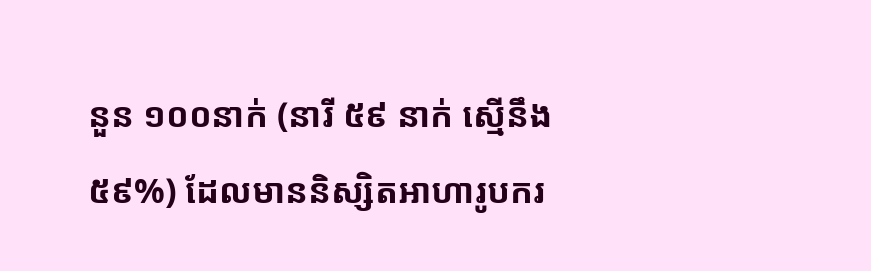នួន ១០០នាក់ (នារី ៥៩ នាក់ ស្មើនឹង ៥៩%) ដែលមាននិស្សិតអាហារូបករ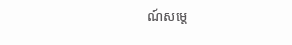ណ៍សម្តេ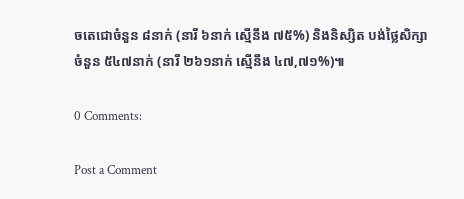ចតេជោចំនួន ៨នាក់ (នារី ៦នាក់ ស្មើនឹង ៧៥%) និងនិស្សិត បង់ថ្លៃសិក្សាចំនួន ៥៤៧នាក់ (នារី ២៦១នាក់ ស្មើនឹង ៤៧,៧១%)៕

0 Comments:

Post a Comment